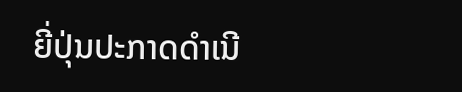ຍີ່ປຸ່ນປະກາດດຳເນີ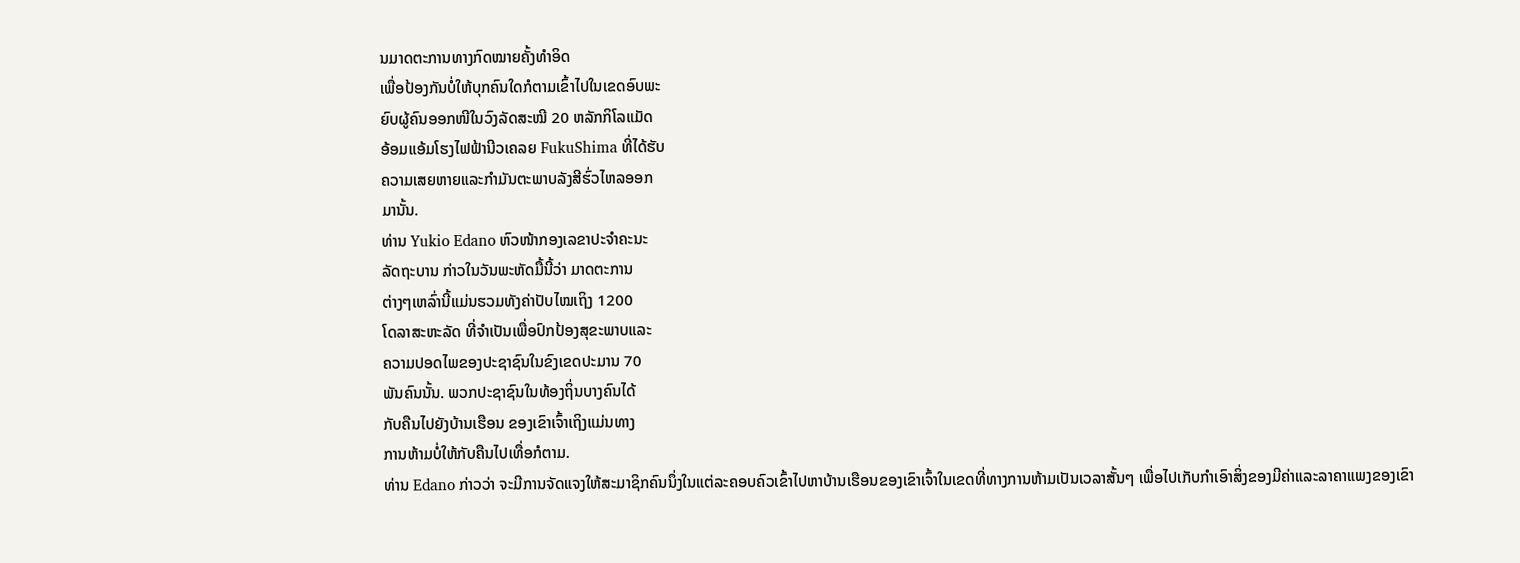ນມາດຕະການທາງກົດໝາຍຄັ້ງທໍາອິດ
ເພື່ອປ້ອງກັນບໍ່ໃຫ້ບຸກຄົນໃດກໍຕາມເຂົ້າໄປໃນເຂດອົບພະ
ຍົບຜູ້ຄົນອອກໜີໃນວົງລັດສະໝີ 20 ຫລັກກິໂລແມັດ
ອ້ອມແອ້ມໂຮງໄຟຟ້ານີວເຄລຍ FukuShima ທີ່ໄດ້ຮັບ
ຄວາມເສຍຫາຍແລະກໍາມັນຕະພາບລັງສີຮົ່ວໄຫລອອກ
ມານັ້ນ.
ທ່ານ Yukio Edano ຫົວໜ້າກອງເລຂາປະຈໍາຄະນະ
ລັດຖະບານ ກ່າວໃນວັນພະຫັດມື້ນີ້ວ່າ ມາດຕະການ
ຕ່າງໆເຫລົ່ານີ້ແມ່ນຮວມທັງຄ່າປັບໄໝເຖິງ 1200
ໂດລາສະຫະລັດ ທີ່ຈໍາເປັນເພື່ອປົກປ້ອງສຸຂະພາບແລະ
ຄວາມປອດໄພຂອງປະຊາຊົນໃນຂົງເຂດປະມານ 70
ພັນຄົນນັ້ນ. ພວກປະຊາຊົນໃນທ້ອງຖິ່ນບາງຄົນໄດ້
ກັບຄືນໄປຍັງບ້ານເຮືອນ ຂອງເຂົາເຈົ້າເຖິງແມ່ນທາງ
ການຫ້າມບໍ່ໃຫ້ກັບຄືນໄປເທື່ອກໍຕາມ.
ທ່ານ Edano ກ່າວວ່າ ຈະມີການຈັດແຈງໃຫ້ສະມາຊິກຄົນນຶ່ງໃນແຕ່ລະຄອບຄົວເຂົ້າໄປຫາບ້ານເຮືອນຂອງເຂົາເຈົ້າໃນເຂດທີ່ທາງການຫ້າມເປັນເວລາສັ້ນໆ ເພື່ອໄປເກັບກຳເອົາສິ່ງຂອງມີຄ່າແລະລາຄາແພງຂອງເຂົາ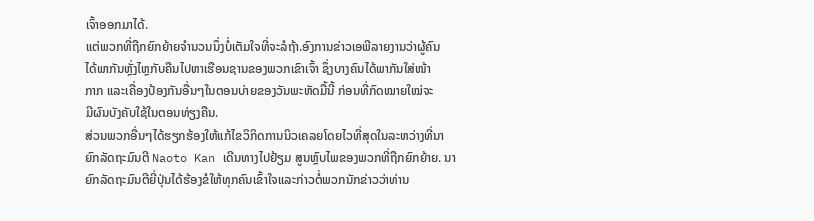ເຈົ້າອອກມາໄດ້.
ແຕ່ພວກທີ່ຖືກຍົກຍ້າຍຈຳນວນນຶ່ງບໍ່ເຕັມໃຈທີ່ຈະລໍຖ້າ.ອົງການຂ່າວເອພີລາຍງານວ່າຜູ້ຄົນ
ໄດ້ພາກັນຫຼັ່ງໄຫຼກັບຄືນໄປຫາເຮືອນຊານຂອງພວກເຂົາເຈົ້າ ຊຶ່ງບາງຄົນໄດ້ພາກັນໃສ່ໜ້າ
ກາກ ແລະເຄື່ອງປ້ອງກັນອື່ນໆໃນຕອນບ່າຍຂອງວັນພະຫັດມື້ນີ້ ກ່ອນທີ່ກົດໝາຍໃໝ່ຈະ
ມີຜົນບັງຄັບໃຊ້ໃນຕອນທ່ຽງຄືນ.
ສ່ວນພວກອື່ນໆໄດ້ຮຽກຮ້ອງໃຫ້ແກ້ໄຂວິກິດການນິວເຄລຍໂດຍໄວທີ່ສຸດໃນລະຫວ່າງທີ່ນາ
ຍົກລັດຖະມົນຕີ Naoto Kan ເດີນທາງໄປຢ້ຽມ ສູນຫຼົບໄພຂອງພວກທີ່ຖືກຍົກຍ້າຍ. ນາ
ຍົກລັດຖະມົນຕີຍີ່ປຸ່ນໄດ້ຮ້ອງຂໍໃຫ້ທຸກຄົນເຂົ້າໃຈແລະກ່າວຕໍ່ພວກນັກຂ່າວວ່າທ່ານ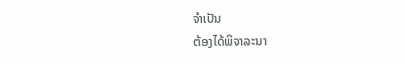ຈຳເປັນ
ຕ້ອງໄດ້ພິຈາລະນາ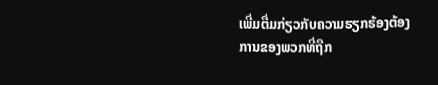ເພີ່ມຕື່ມກ່ຽວກັບຄວາມຮຽກຮ້ອງຕ້ອງການຂອງພວກທີ່ຖືກ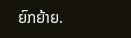ຍົກຍ້າຍ.